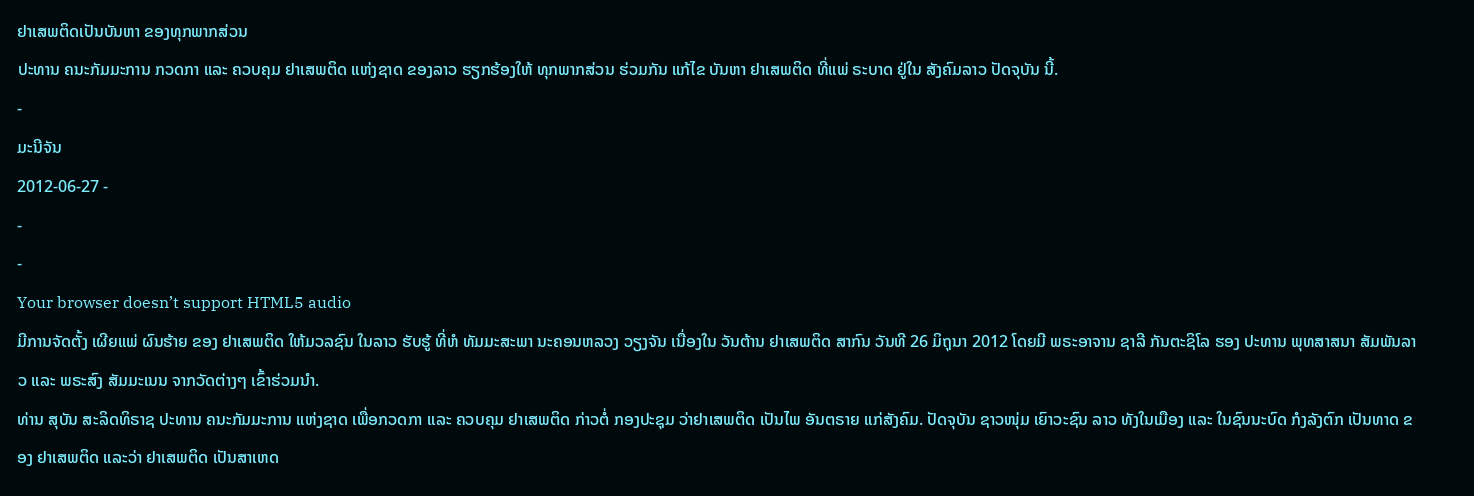ຢາເສພຕິດເປັນບັນຫາ ຂອງທຸກພາກສ່ວນ
ປະທານ ຄນະກັມມະການ ກວດກາ ແລະ ຄວບຄຸມ ຢາເສພຕິດ ແຫ່ງຊາດ ຂອງລາວ ຮຽກຮ້ອງໃຫ້ ທຸກພາກສ່ວນ ຮ່ວມກັນ ແກ້ໄຂ ບັນຫາ ຢາເສພຕິດ ທີ່ແພ່ ຣະບາດ ຢູ່ໃນ ສັງຄົມລາວ ປັດຈຸບັນ ນີ້.
-
ມະນີຈັນ
2012-06-27 -
-
-
Your browser doesn’t support HTML5 audio
ມີການຈັດຕັ້ງ ເຜີຍແພ່ ຜົນຮ້າຍ ຂອງ ຢາເສພຕິດ ໃຫ້ມວລຊົນ ໃນລາວ ຮັບຮູ້ ທີ່ຫໍ ທັມມະສະພາ ນະຄອນຫລວງ ວຽງຈັນ ເນື່ອງໃນ ວັນຕ້ານ ຢາເສພຕິດ ສາກົນ ວັນທີ 26 ມິຖຸນາ 2012 ໂດຍມີ ພຣະອາຈານ ຊາລີ ກັນຕະຊິໂລ ຮອງ ປະທານ ພຸທສາສນາ ສັມພັນລາວ ແລະ ພຣະສົງ ສັມມະເນນ ຈາກວັດຕ່າງໆ ເຂົ້າຮ່ວມນໍາ.
ທ່ານ ສຸບັນ ສະລິດທິຣາຊ ປະທານ ຄນະກັມມະການ ແຫ່ງຊາດ ເພື່ອກວດກາ ແລະ ຄວບຄຸມ ຢາເສພຕິດ ກ່າວຕໍ່ ກອງປະຊຸມ ວ່າຢາເສພຕິດ ເປັນໄພ ອັນຕຣາຍ ແກ່ສັງຄົມ. ປັດຈຸບັນ ຊາວໜຸ່ມ ເຍົາວະຊົນ ລາວ ທັງໃນເມືອງ ແລະ ໃນຊົນນະບົດ ກໍງລັງຕົກ ເປັນທາດ ຂອງ ຢາເສພຕິດ ແລະວ່າ ຢາເສພຕິດ ເປັນສາເຫດ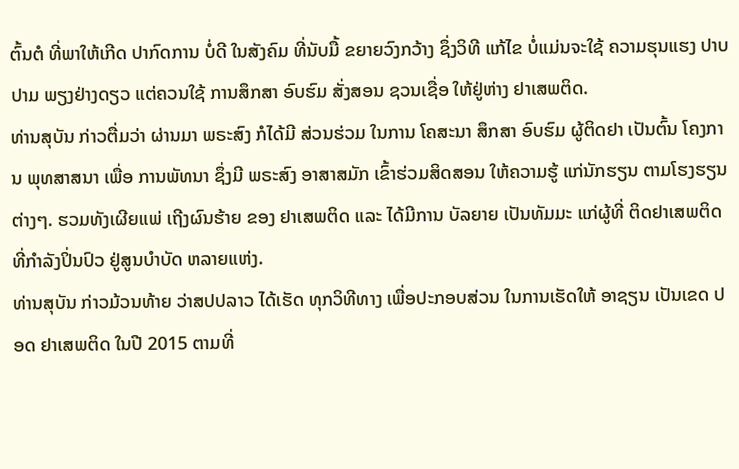ຕົ້ນຕໍ ທີ່ພາໃຫ້ເກີດ ປາກົດການ ບໍ່ດີ ໃນສັງຄົມ ທີ່ນັບມື້ ຂຍາຍວົງກວ້າງ ຊຶ່ງວິທີ ແກ້ໄຂ ບໍ່ແມ່ນຈະໃຊ້ ຄວາມຮຸນແຮງ ປາບປາມ ພຽງຢ່າງດຽວ ແຕ່ຄວນໃຊ້ ການສຶກສາ ອົບຮົມ ສັ່ງສອນ ຊວນເຊື່ອ ໃຫ້ຢູ່ຫ່າງ ຢາເສພຕິດ.
ທ່ານສຸບັນ ກ່າວຕື່ມວ່າ ຜ່ານມາ ພຣະສົງ ກໍໄດ້ມີ ສ່ວນຮ່ວມ ໃນການ ໂຄສະນາ ສຶກສາ ອົບຮົມ ຜູ້ຕິດຢາ ເປັນຕົ້ນ ໂຄງການ ພຸທສາສນາ ເພື່ອ ການພັທນາ ຊຶ່ງມີ ພຣະສົງ ອາສາສມັກ ເຂົ້າຮ່ວມສິດສອນ ໃຫ້ຄວາມຮູ້ ແກ່ນັກຮຽນ ຕາມໂຮງຮຽນ ຕ່າງໆ. ຮວມທັງເຜີຍແພ່ ເຖີງຜົນຮ້າຍ ຂອງ ຢາເສພຕິດ ແລະ ໄດ້ມີການ ບັລຍາຍ ເປັນທັມມະ ແກ່ຜູ້ທີ່ ຕິດຢາເສພຕິດ ທີ່ກໍາລັງປິ່ນປົວ ຢູ່ສູນບໍາບັດ ຫລາຍແຫ່ງ.
ທ່ານສຸບັນ ກ່າວມ້ວນທ້າຍ ວ່າສປປລາວ ໄດ້ເຮັດ ທຸກວິທີທາງ ເພື່ອປະກອບສ່ວນ ໃນການເຮັດໃຫ້ ອາຊຽນ ເປັນເຂດ ປອດ ຢາເສພຕິດ ໃນປີ 2015 ຕາມທີ່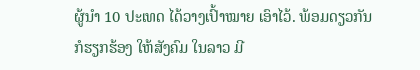ຜູ້ນໍາ 10 ປະເທດ ໄດ້ວາງເປົ້າໝາຍ ເອົາໄວ້. ພ້ອມດຽວກັນ ກໍຮຽກຮ້ອງ ໃຫ້ສັງຄົມ ໃນລາວ ມີ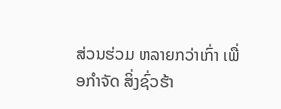ສ່ວນຮ່ວມ ຫລາຍກວ່າເກົ່າ ເພື່ອກໍາຈັດ ສິ່ງຊົ່ວຮ້າ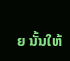ຍ ນັ້ນໃຫ້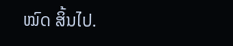ໝົດ ສິ້ນໄປ.